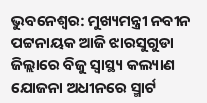ଭୁବନେଶ୍ୱର: ମୁଖ୍ୟମନ୍ତ୍ରୀ ନବୀନ ପଟ୍ଟନାୟକ ଆଜି ଝାରସୁଗୁଡା ଜିଲ୍ଲାରେ ବିଜୁ ସ୍ବାସ୍ଥ୍ୟ କଲ୍ୟାଣ ଯୋଜନା ଅଧୀନରେ ସ୍ମାର୍ଟ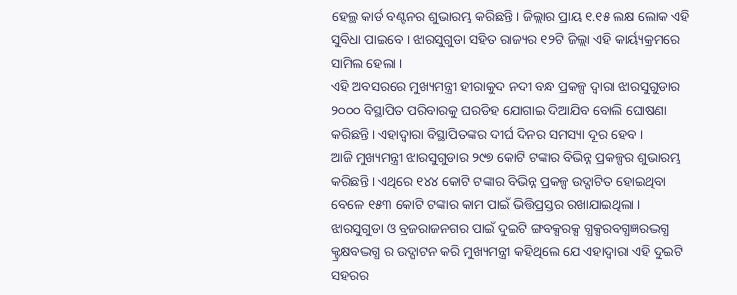ହେଲ୍ଥ କାର୍ଡ ବଣ୍ଟନର ଶୁଭାରମ୍ଭ କରିଛନ୍ତି। ଜିଲ୍ଲାର ପ୍ରାୟ ୧.୧୫ ଲକ୍ଷ ଲୋକ ଏହି ସୁବିଧା ପାଇବେ । ଝାରସୁଗୁଡା ସହିତ ରାଜ୍ୟର ୧୨ଟି ଜିଲ୍ଲା ଏହି କାର୍ୟ୍ୟକ୍ରମରେ ସାମିଲ ହେଲା ।
ଏହି ଅବସରରେ ମୁଖ୍ୟମନ୍ତ୍ରୀ ହୀରାକୁଦ ନଦୀ ବନ୍ଧ ପ୍ରକଳ୍ପ ଦ୍ବାରା ଝାରସୁଗୁଡାର ୨୦୦୦ ବିସ୍ଥାପିତ ପରିବାରକୁ ଘରଡିହ ଯୋଗାଇ ଦିଆଯିବ ବୋଲି ଘୋଷଣା କରିଛନ୍ତି। ଏହାଦ୍ବାରା ବିସ୍ଥାପିତଙ୍କର ଦୀର୍ଘ ଦିନର ସମସ୍ୟା ଦୂର ହେବ ।
ଆଜି ମୁଖ୍ୟମନ୍ତ୍ରୀ ଝାରସୁଗୁଡାର ୨୯୭ କୋଟି ଟଙ୍କାର ବିଭିନ୍ନ ପ୍ରକଳ୍ପର ଶୁଭାରମ୍ଭ କରିଛନ୍ତି । ଏଥିରେ ୧୪୪ କୋଟି ଟଙ୍କାର ବିଭିନ୍ନ ପ୍ରକଳ୍ପ ଉଦ୍ଘାଟିତ ହୋଇଥିବା ବେଳେ ୧୫୩ କୋଟି ଟଙ୍କାର କାମ ପାଇଁ ଭିତ୍ତିପ୍ରସ୍ତର ରଖାଯାଇଥିଲା । ଝାରସୁଗୁଡା ଓ ବ୍ରଜରାଜନଗର ପାଇଁ ଦୁଇଟି ଙ୍ଗବକ୍ସରକ୍ସ ଗ୍ଧକ୍ସରବଗ୍ଧଜ୍ଞରଦ୍ଭଗ୍ଧ କ୍ଟ୍ରକ୍ଷବଦ୍ଭଗ୍ଧ ର ଉଦ୍ଘାଟନ କରି ମୁଖ୍ୟମନ୍ତ୍ରୀ କହିଥିଲେ ଯେ ଏହାଦ୍ବାରା ଏହି ଦୁଇଟି ସହରର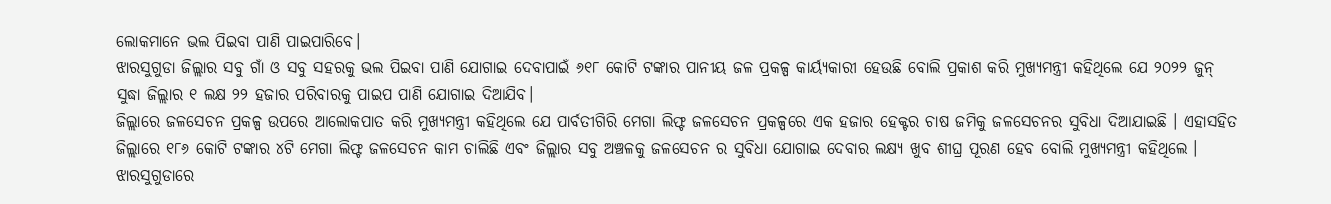ଲୋକମାନେ ଭଲ ପିଇବା ପାଣି ପାଇପାରିବେ।
ଝାରସୁଗୁଡା ଜିଲ୍ଲାର ସବୁ ଗାଁ ଓ ସବୁ ସହରକୁ ଭଲ ପିଇବା ପାଣି ଯୋଗାଇ ଦେବାପାଇଁ ୬୧୮ କୋଟି ଟଙ୍କାର ପାନୀୟ ଜଳ ପ୍ରକଳ୍ପ କାର୍ୟ୍ୟକାରୀ ହେଉଛି ବୋଲି ପ୍ରକାଶ କରି ମୁଖ୍ୟମନ୍ତ୍ରୀ କହିଥିଲେ ଯେ ୨୦୨୨ ଜୁନ୍ ସୁଦ୍ଧା ଜିଲ୍ଲାର ୧ ଲକ୍ଷ ୨୨ ହଜାର ପରିବାରକୁ ପାଇପ ପାଣି ଯୋଗାଇ ଦିଆଯିବ।
ଜିଲ୍ଲାରେ ଜଳସେଚନ ପ୍ରକଳ୍ପ ଉପରେ ଆଲୋକପାତ କରି ମୁଖ୍ୟମନ୍ତ୍ରୀ କହିଥିଲେ ଯେ ପାର୍ବତୀଗିରି ମେଗା ଲିଫ୍ଟ ଜଳସେଚନ ପ୍ରକଳ୍ପରେ ଏକ ହଜାର ହେକ୍ଟର ଚାଷ ଜମିକୁ ଜଳସେଚନର ସୁବିଧା ଦିଆଯାଇଛି । ଏହାସହିତ ଜିଲ୍ଲାରେ ୧୮୬ କୋଟି ଟଙ୍କାର ୪ଟି ମେଗା ଲିଫ୍ଟ ଜଳସେଚନ କାମ ଚାଲିଛି ଏବଂ ଜିଲ୍ଲାର ସବୁ ଅଞ୍ଚଳକୁ ଜଳସେଚନ ର ସୁବିଧା ଯୋଗାଇ ଦେବାର ଲକ୍ଷ୍ୟ ଖୁବ ଶୀଘ୍ର ପୂରଣ ହେବ ବୋଲି ମୁଖ୍ୟମନ୍ତ୍ରୀ କହିଥିଲେ ।
ଝାରସୁଗୁଡାରେ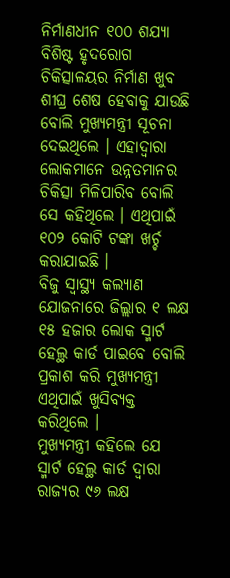ନିର୍ମାଣଧୀନ ୧୦୦ ଶଯ୍ୟା ବିଶିଷ୍ଟ ହୃଦରୋଗ ଚିକିତ୍ସାଳୟର ନିର୍ମାଣ ଖୁବ ଶୀଘ୍ର ଶେଷ ହେବାକୁ ଯାଉଛି ବୋଲି ମୁଖ୍ୟମନ୍ତ୍ରୀ ସୂଚନା ଦେଇଥିଲେ । ଏହାଦ୍ବାରା ଲୋକମାନେ ଉନ୍ନତମାନର ଚିକିତ୍ସା ମିଳିପାରିବ ବୋଲି ସେ କହିଥିଲେ । ଏଥିପାଇଁ ୧୦୨ କୋଟି ଟଙ୍କା ଖର୍ଚ୍ଚ କରାଯାଇଛି ।
ବିଜୁ ସ୍ବାସ୍ଥ୍ୟ କଲ୍ୟାଣ ଯୋଜନାରେ ଜିଲ୍ଲାର ୧ ଲକ୍ଷ ୧୫ ହଜାର ଲୋକ ସ୍ମାର୍ଟ ହେଲ୍ଥ କାର୍ଡ ପାଇବେ ବୋଲି ପ୍ରକାଶ କରି ମୁଖ୍ୟମନ୍ତ୍ରୀ ଏଥିପାଇଁ ଖୁସିବ୍ୟକ୍ତ କରିଥିଲେ ।
ମୁଖ୍ୟମନ୍ତ୍ରୀ କହିଲେ ଯେ ସ୍ମାର୍ଟ ହେଲ୍ଥ କାର୍ଡ ଦ୍ବାରା ରାଜ୍ୟର ୯୬ ଲକ୍ଷ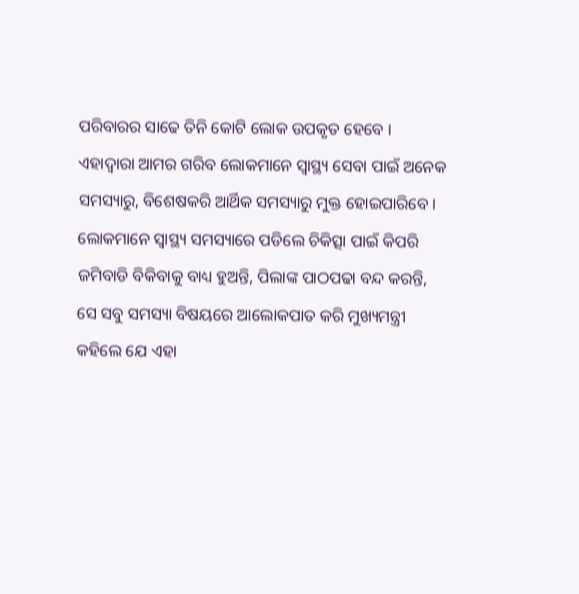ପରିବାରର ସାଢେ ତିନି କୋଟି ଲୋକ ଉପକୃତ ହେବେ । ଏହାଦ୍ବାରା ଆମର ଗରିବ ଲୋକମାନେ ସ୍ବାସ୍ଥ୍ୟ ସେବା ପାଇଁ ଅନେକ ସମସ୍ୟାରୁ, ବିଶେଷକରି ଆର୍ଥିକ ସମସ୍ୟାରୁ ମୁକ୍ତ ହୋଇପାରିବେ । ଲୋକମାନେ ସ୍ବାସ୍ଥ୍ୟ ସମସ୍ୟାରେ ପଡିଲେ ଚିକିତ୍ସା ପାଇଁ କିପରି ଜମିବାଡି ବିକିବାକୁ ବାଧ୍ୟ ହୁଅନ୍ତି, ପିଲାଙ୍କ ପାଠପଢା ବନ୍ଦ କରନ୍ତି, ସେ ସବୁ ସମସ୍ୟା ବିଷୟରେ ଆଲୋକପାତ କରି ମୁଖ୍ୟମନ୍ତ୍ରୀ କହିଲେ ଯେ ଏହା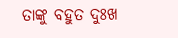ତାଙ୍କୁ ବହୁତ ଦୁଃଖ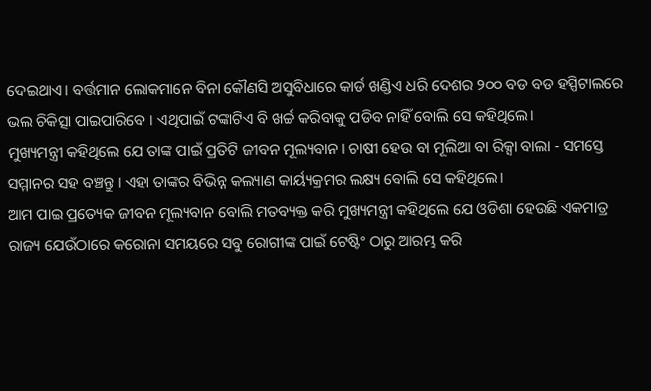ଦେଇଥାଏ। ବର୍ତ୍ତମାନ ଲୋକମାନେ ବିନା କୌଣସି ଅସୁବିଧାରେ କାର୍ଡ ଖଣ୍ଡିଏ ଧରି ଦେଶର ୨୦୦ ବଡ ବଡ ହସ୍ପିଟାଲରେ ଭଲ ଚିକିତ୍ସା ପାଇପାରିବେ । ଏଥିପାଇଁ ଟଙ୍କାଟିଏ ବି ଖର୍ଚ୍ଚ କରିବାକୁ ପଡିବ ନାହିଁ ବୋଲି ସେ କହିଥିଲେ।
ମୁଖ୍ୟମନ୍ତ୍ରୀ କହିଥିଲେ ଯେ ତାଙ୍କ ପାଇଁ ପ୍ରତିଟି ଜୀବନ ମୂଲ୍ୟବାନ। ଚାଷୀ ହେଉ ବା ମୂଲିଆ ବା ରିକ୍ସା ବାଲା - ସମସ୍ତେ ସମ୍ମାନର ସହ ବଞ୍ଚନ୍ତୁ । ଏହା ତାଙ୍କର ବିଭିନ୍ନ କଲ୍ୟାଣ କାର୍ୟ୍ୟକ୍ରମର ଲକ୍ଷ୍ୟ ବୋଲି ସେ କହିଥିଲେ।
ଆମ ପାଇ ପ୍ରତ୍ୟେକ ଜୀବନ ମୂଲ୍ୟବାନ ବୋଲି ମତବ୍ୟକ୍ତ କରି ମୁଖ୍ୟମନ୍ତ୍ରୀ କହିଥିଲେ ଯେ ଓଡିଶା ହେଉଛି ଏକମାତ୍ର ରାଜ୍ୟ ଯେଉଁଠାରେ କରୋନା ସମୟରେ ସବୁ ରୋଗୀଙ୍କ ପାଇଁ ଟେଷ୍ଟିଂ ଠାରୁ ଆରମ୍ଭ କରି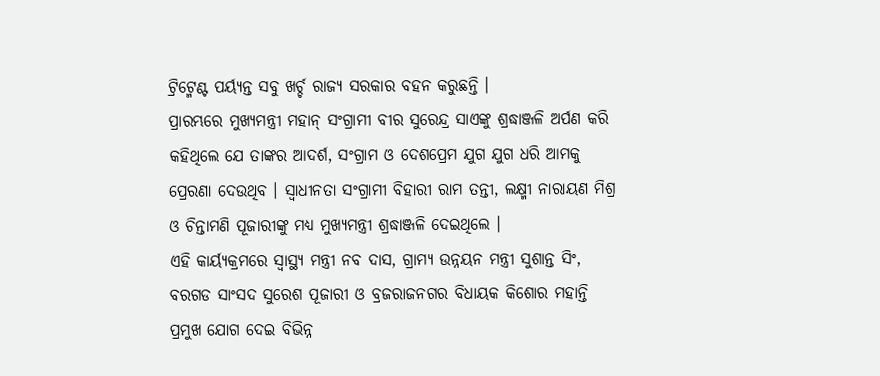ଟ୍ରିଟ୍ମେଣ୍ଟ ପର୍ୟ୍ୟନ୍ତ ସବୁ ଖର୍ଚ୍ଚ ରାଜ୍ୟ ସରକାର ବହନ କରୁଛନ୍ତି ।
ପ୍ରାରମ୍ଭରେ ମୁଖ୍ୟମନ୍ତ୍ରୀ ମହାନ୍ ସଂଗ୍ରାମୀ ବୀର ସୁରେନ୍ଦ୍ର ସାଏଙ୍କୁ ଶ୍ରଦ୍ଧାଞ୍ଜଳି ଅର୍ପଣ କରି କହିଥିଲେ ଯେ ତାଙ୍କର ଆଦର୍ଶ, ସଂଗ୍ରାମ ଓ ଦେଶପ୍ରେମ ଯୁଗ ଯୁଗ ଧରି ଆମକୁ ପ୍ରେରଣା ଦେଉଥିବ । ସ୍ବାଧୀନତା ସଂଗ୍ରାମୀ ବିହାରୀ ରାମ ତନ୍ତୀ, ଲକ୍ଷ୍ମୀ ନାରାୟଣ ମିଶ୍ର ଓ ଚିନ୍ତାମଣି ପୂଜାରୀଙ୍କୁ ମଧ୍ୟ ମୁଖ୍ୟମନ୍ତ୍ରୀ ଶ୍ରଦ୍ଧାଞ୍ଜଳି ଦେଇଥିଲେ ।
ଏହି କାର୍ୟ୍ୟକ୍ରମରେ ସ୍ବାସ୍ଥ୍ୟ ମନ୍ତ୍ରୀ ନବ ଦାସ, ଗ୍ରାମ୍ୟ ଉନ୍ନୟନ ମନ୍ତ୍ରୀ ସୁଶାନ୍ତ ସିଂ, ବରଗଡ ସାଂସଦ ସୁରେଶ ପୂଜାରୀ ଓ ବ୍ରଜରାଜନଗର ବିଧାୟକ କିଶୋର ମହାନ୍ତି ପ୍ରମୁଖ ଯୋଗ ଦେଇ ବିଭିନ୍ନ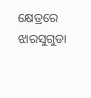କ୍ଷେତ୍ରରେ ଝାରସୁଗୁଡା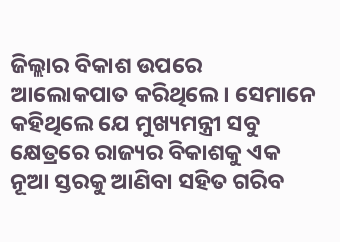ଜିଲ୍ଲାର ବିକାଶ ଉପରେ ଆଲୋକପାତ କରିଥିଲେ। ସେମାନେ କହିଥିଲେ ଯେ ମୁଖ୍ୟମନ୍ତ୍ରୀ ସବୁ କ୍ଷେତ୍ରରେ ରାଜ୍ୟର ବିକାଶକୁ ଏକ ନୂଆ ସ୍ତରକୁ ଆଣିବା ସହିତ ଗରିବ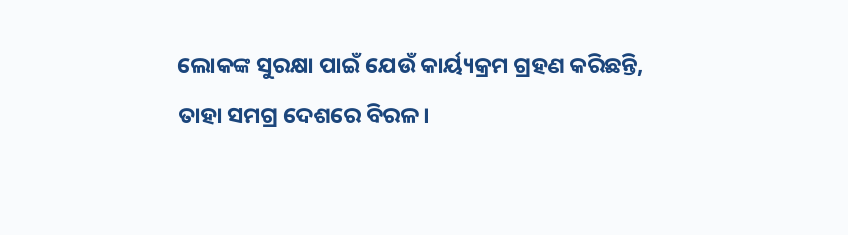ଲୋକଙ୍କ ସୁରକ୍ଷା ପାଇଁ ଯେଉଁ କାର୍ୟ୍ୟକ୍ରମ ଗ୍ରହଣ କରିଛନ୍ତି, ତାହା ସମଗ୍ର ଦେଶରେ ବିରଳ।